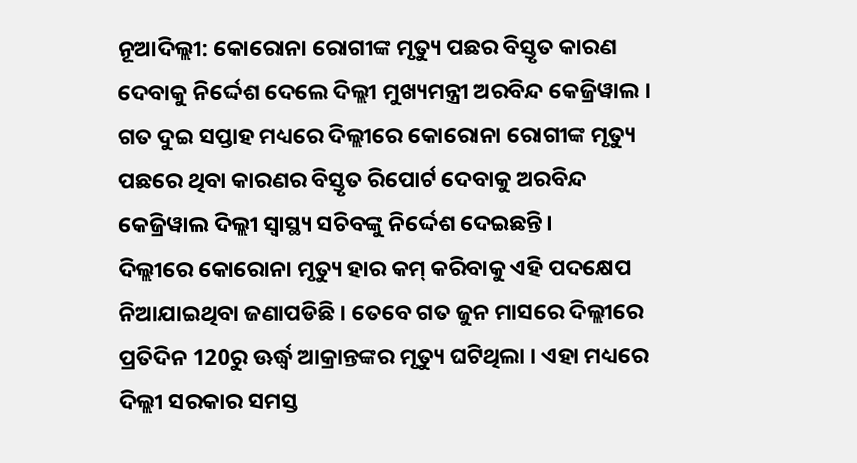ନୂଆଦିଲ୍ଲୀ: କୋରୋନା ରୋଗୀଙ୍କ ମୃତ୍ୟୁ ପଛର ବିସ୍ତୃତ କାରଣ ଦେବାକୁ ନିର୍ଦ୍ଦେଶ ଦେଲେ ଦିଲ୍ଲୀ ମୁଖ୍ୟମନ୍ତ୍ରୀ ଅରବିନ୍ଦ କେଜ୍ରିୱାଲ । ଗତ ଦୁଇ ସପ୍ତାହ ମଧ୍ୟରେ ଦିଲ୍ଲୀରେ କୋରୋନା ରୋଗୀଙ୍କ ମୃତ୍ୟୁ ପଛରେ ଥିବା କାରଣର ବିସ୍ତୃତ ରିପୋର୍ଟ ଦେବାକୁ ଅରବିନ୍ଦ କେଜ୍ରିୱାଲ ଦିଲ୍ଲୀ ସ୍ୱାସ୍ଥ୍ୟ ସଚିବଙ୍କୁ ନିର୍ଦ୍ଦେଶ ଦେଇଛନ୍ତି।
ଦିଲ୍ଲୀରେ କୋରୋନା ମୃତ୍ୟୁ ହାର କମ୍ କରିବାକୁ ଏହି ପଦକ୍ଷେପ ନିଆଯାଇଥିବା ଜଣାପଡିଛି । ତେବେ ଗତ ଜୁନ ମାସରେ ଦିଲ୍ଲୀରେ ପ୍ରତିଦିନ 120ରୁ ଊର୍ଦ୍ଧ୍ବ ଆକ୍ରାନ୍ତଙ୍କର ମୃତ୍ୟୁ ଘଟିଥିଲା । ଏହା ମଧ୍ୟରେ ଦିଲ୍ଲୀ ସରକାର ସମସ୍ତ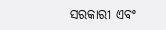ସରକାରୀ ଏବଂ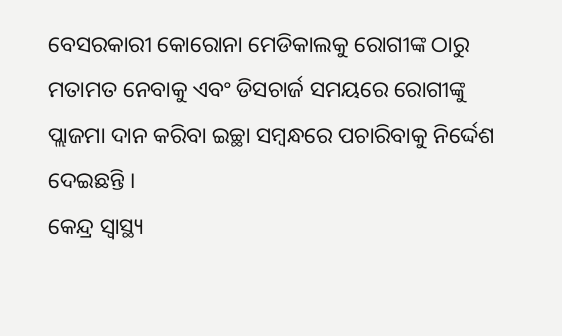ବେସରକାରୀ କୋରୋନା ମେଡିକାଲକୁ ରୋଗୀଙ୍କ ଠାରୁ ମତାମତ ନେବାକୁ ଏବଂ ଡିସଚାର୍ଜ ସମୟରେ ରୋଗୀଙ୍କୁ ପ୍ଲାଜମା ଦାନ କରିବା ଇଚ୍ଛା ସମ୍ବନ୍ଧରେ ପଚାରିବାକୁ ନିର୍ଦ୍ଦେଶ ଦେଇଛନ୍ତି ।
କେନ୍ଦ୍ର ସ୍ୱାସ୍ଥ୍ୟ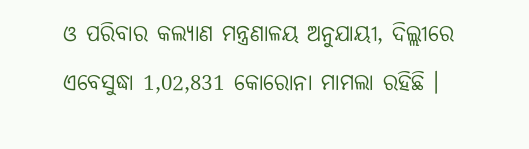ଓ ପରିବାର କଲ୍ୟାଣ ମନ୍ତ୍ରଣାଳୟ ଅନୁଯାୟୀ, ଦିଲ୍ଲୀରେ ଏବେସୁଦ୍ଧା 1,02,831 କୋରୋନା ମାମଲା ରହିଛି ।